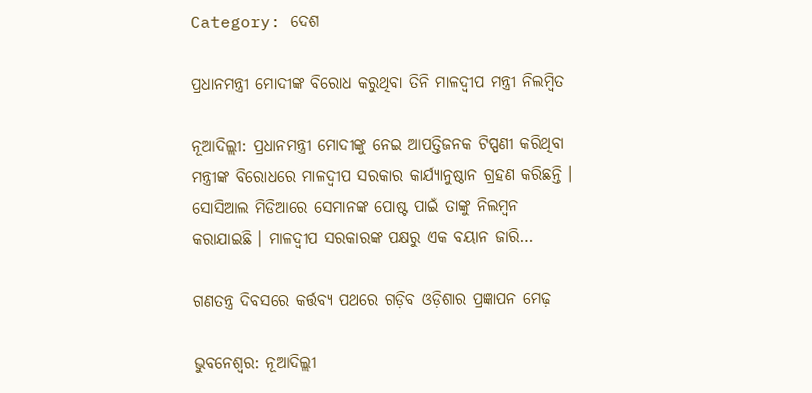Category: ଦେଶ

ପ୍ରଧାନମନ୍ତ୍ରୀ ମୋଦୀଙ୍କ ବିରୋଧ କରୁଥିବା ତିନି ମାଳଦ୍ଵୀପ ମନ୍ତ୍ରୀ ନିଲମ୍ୱିତ

ନୂଆଦିଲ୍ଲୀ: ପ୍ରଧାନମନ୍ତ୍ରୀ ମୋଦୀଙ୍କୁ ନେଇ ଆପତ୍ତିଜନକ ଟିପ୍ପଣୀ କରିଥିବା ମନ୍ତ୍ରୀଙ୍କ ବିରୋଧରେ ମାଳଦ୍ଵୀପ ସରକାର କାର୍ଯ୍ୟାନୁଷ୍ଠାନ ଗ୍ରହଣ କରିଛନ୍ତି । ସୋସିଆଲ ମିଡିଆରେ ସେମାନଙ୍କ ପୋଷ୍ଟ ପାଇଁ ତାଙ୍କୁ ନିଲମ୍ୱନ କରାଯାଇଛି । ମାଳଦ୍ଵୀପ ସରକାରଙ୍କ ପକ୍ଷରୁ ଏକ ବୟାନ ଜାରି…

ଗଣତନ୍ତ୍ର ଦିବସରେ କର୍ତ୍ତବ୍ୟ ପଥରେ ଗଡ଼ିବ ଓଡ଼ିଶାର ପ୍ରଜ୍ଞାପନ ମେଢ଼

ଭୁବନେଶ୍ୱର: ନୂଆଦିଲ୍ଲୀ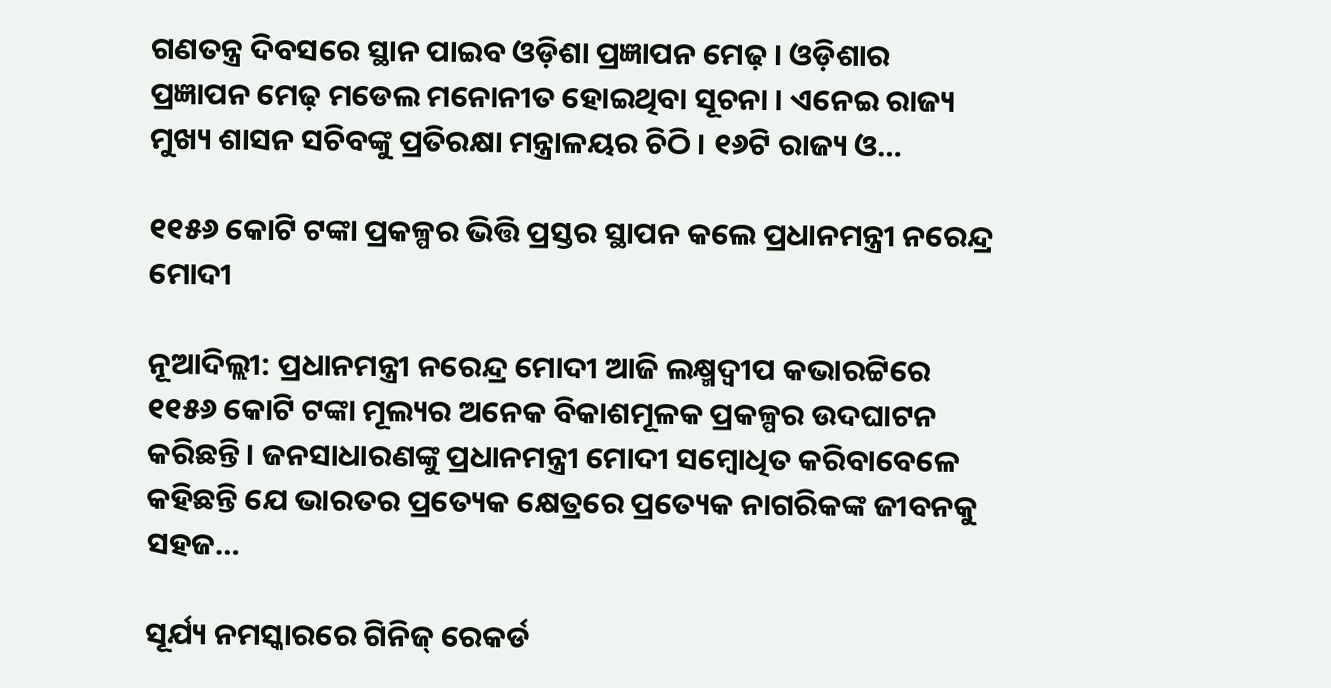ଗଣତନ୍ତ୍ର ଦିବସରେ ସ୍ଥାନ ପାଇବ ଓଡ଼ିଶା ପ୍ରଜ୍ଞାପନ ମେଢ଼ । ଓଡ଼ିଶାର ପ୍ରଜ୍ଞାପନ ମେଢ଼ ମଡେଲ ମନୋନୀତ ହୋଇଥିବା ସୂଚନା । ଏନେଇ ରାଜ୍ୟ ମୁଖ୍ୟ ଶାସନ ସଚିବଙ୍କୁ ପ୍ରତିରକ୍ଷା ମନ୍ତ୍ରାଳୟର ଚିଠି । ୧୬ଟି ରାଜ୍ୟ ଓ…

୧୧୫୬ କୋଟି ଟଙ୍କା ପ୍ରକଳ୍ପର ଭିତ୍ତି ପ୍ରସ୍ତର ସ୍ଥାପନ କଲେ ପ୍ରଧାନମନ୍ତ୍ରୀ ନରେନ୍ଦ୍ର ମୋଦୀ

ନୂଆଦିଲ୍ଲୀ: ପ୍ରଧାନମନ୍ତ୍ରୀ ନରେନ୍ଦ୍ର ମୋଦୀ ଆଜି ଲକ୍ଷ୍ମଦ୍ୱୀପ କଭାରଟ୍ଟିରେ ୧୧୫୬ କୋଟି ଟଙ୍କା ମୂଲ୍ୟର ଅନେକ ବିକାଶମୂଳକ ପ୍ରକଳ୍ପର ଉଦଘାଟନ କରିଛନ୍ତି। ଜନସାଧାରଣଙ୍କୁ ପ୍ରଧାନମନ୍ତ୍ରୀ ମୋଦୀ ସମ୍ବୋଧିତ କରିବାବେଳେ କହିଛନ୍ତି ଯେ ଭାରତର ପ୍ରତ୍ୟେକ କ୍ଷେତ୍ରରେ ପ୍ରତ୍ୟେକ ନାଗରିକଙ୍କ ଜୀବନକୁ ସହଜ…

ସୂର୍ଯ୍ୟ ନମସ୍କାରରେ ଗିନିଜ୍‌ ରେକର୍ଡ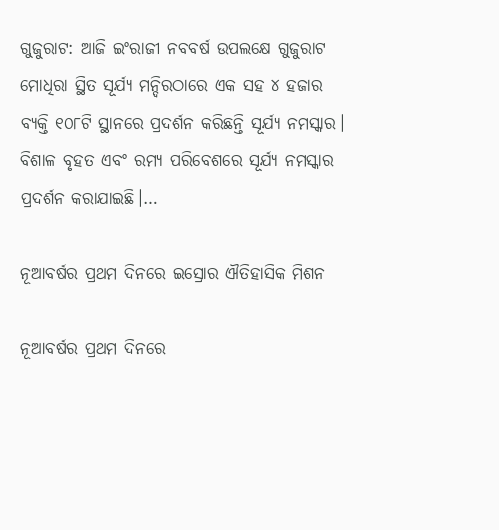ଗୁଜୁରାଟ: ଆଜି ଇଂରାଜୀ ନବବର୍ଷ ଉପଲକ୍ଷେ ଗୁଜୁରାଟ ମୋଧିରା ସ୍ଥିତ ସୂର୍ଯ୍ୟ ମନ୍ଦିରଠାରେ ଏକ ସହ ୪ ହଜାର ବ୍ୟକ୍ତି ୧୦୮ଟି ସ୍ଥାନରେ ପ୍ରଦର୍ଶନ କରିଛନ୍ତି ସୂର୍ଯ୍ୟ ନମସ୍କାର। ବିଶାଳ ବୃହତ ଏବଂ ରମ୍ୟ ପରିବେଶରେ ସୂର୍ଯ୍ୟ ନମସ୍କାର ପ୍ରଦର୍ଶନ କରାଯାଇଛି।…

ନୂଆବର୍ଷର ପ୍ରଥମ ଦିନରେ ଇସ୍ରୋର ଐତିହାସିକ ମିଶନ

ନୂଆବର୍ଷର ପ୍ରଥମ ଦିନରେ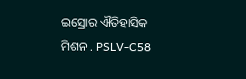ଇସ୍ରୋର ଐତିହାସିକ ମିଶନ . PSLV-C58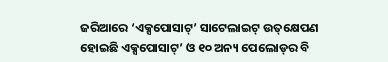ଜରିଆରେ ‘ଏକ୍ସପୋସାଟ୍‌’ ସାଟେଲାଇଟ୍‌ ଉତ୍‌କ୍ଷେପଣ ହୋଇଛି ଏକ୍ସପୋସାଟ୍‌’ ଓ ୧୦ ଅନ୍ୟ ପେଲୋଡ୍‌ର ବି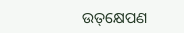ଉତ୍‌କ୍ଷେପଣ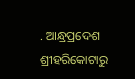. ଆନ୍ଧ୍ରପ୍ରଦେଶ ଶ୍ରୀହରିକୋଟାରୁ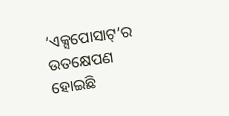‘ଏକ୍ସପୋସାଟ୍‌’ର ଉତକ୍ଷେପଣ ହୋଇଛି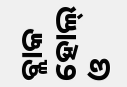ବ୍ଲାକ ହୋଲ୍ ଓ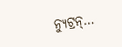ନ୍ୟୁଟ୍ରନ୍…